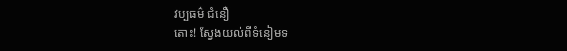វប្បធម៌ ជំនឿ
តោះ! ស្វែងយល់ពីទំនៀមទ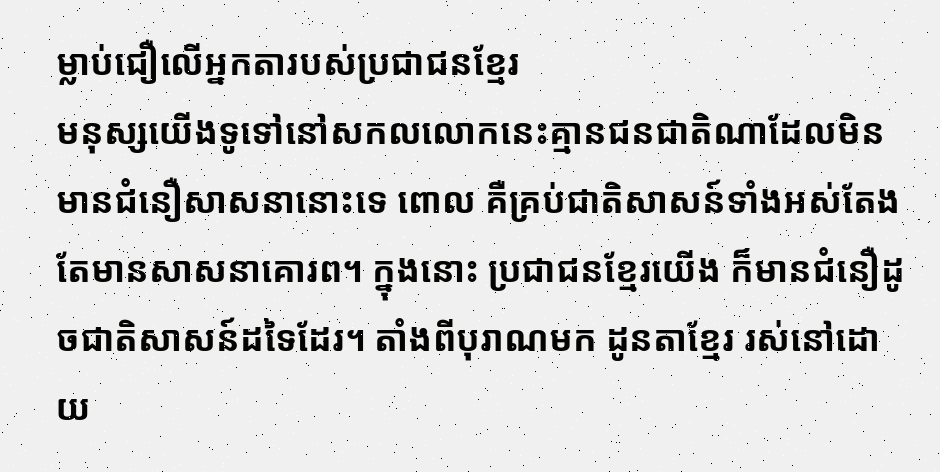ម្លាប់ជឿលើអ្នកតារបស់ប្រជាជនខ្មែរ
មនុស្សយើងទូទៅនៅសកលលោកនេះគ្មានជនជាតិណាដែលមិនមានជំនឿសាសនានោះទេ ពោល គឺគ្រប់ជាតិសាសន៍ទាំងអស់តែងតែមានសាសនាគោរព។ ក្នុងនោះ ប្រជាជនខ្មែរយើង ក៏មានជំនឿដូចជាតិសាសន៍ដទៃដែរ។ តាំងពីបុរាណមក ដូនតាខ្មែរ រស់នៅដោយ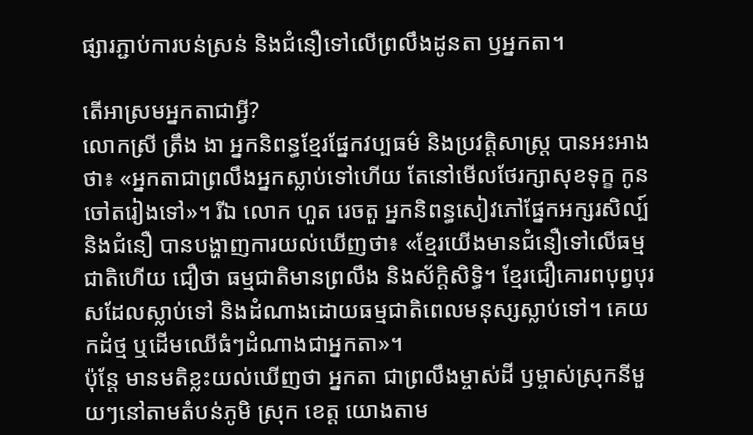ផ្សារភ្ជាប់ការបន់ស្រន់ និងជំនឿទៅលើព្រលឹងដូនតា ឫអ្នកតា។

តើអាស្រមអ្នកតាជាអ្វី?
លោកស្រី ត្រឹង ងា អ្នកនិពន្ធខ្មែរផ្នែកវប្បធម៌ និងប្រវត្តិសាស្រ្ត បានអះអាងថា៖ «អ្នកតាជាព្រលឹងអ្នកស្លាប់ទៅហើយ តែនៅមើលថែរក្សាសុខទុក្ខ កូនចៅតរៀងទៅ»។ រីឯ លោក ហួត រេចតួ អ្នកនិពន្ធសៀវភៅផ្នែកអក្សរសិល្ប៍ និងជំនឿ បានបង្ហាញការយល់ឃើញថា៖ «ខ្មែរយើងមានជំនឿទៅលើធម្មជាតិហើយ ជឿថា ធម្មជាតិមានព្រលឹង និងស័ក្តិសិទិ្ធ។ ខ្មែរជឿគោរពបុព្វបុរសដែលស្លាប់ទៅ និងដំណាងដោយធម្មជាតិពេលមនុស្សស្លាប់ទៅ។ គេយកដំថ្ម ឬដើមឈើធំៗដំណាងជាអ្នកតា»។
ប៉ុន្តែ មានមតិខ្លះយល់ឃើញថា អ្នកតា ជាព្រលឹងម្ចាស់ដី ឫម្ចាស់ស្រុកនីមួយៗនៅតាមតំបន់ភូមិ ស្រុក ខេត្ត យោងតាម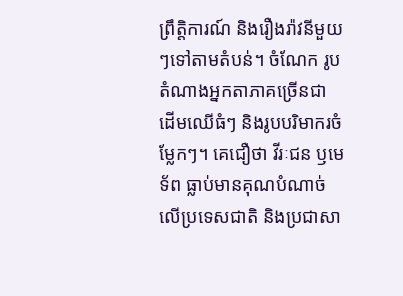ព្រឹត្តិការណ៍ និងរឿងរ៉ាវនីមួយៗទៅតាមតំបន់។ ចំណែក រូបតំណាងអ្នកតាភាគច្រើនជា ដើមឈើធំៗ និងរូបបរិមាករចំម្លែកៗ។ គេជឿថា វីរៈជន ឫមេទ័ព ធ្លាប់មានគុណបំណាច់លើប្រទេសជាតិ និងប្រជាសា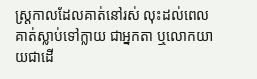ស្រ្តកាលដែលគាត់នៅរស់ លុះដល់ពេលគាត់ស្លាប់ទៅក្លាយ ជាអ្នកតា ឬលោកយាយជាដើ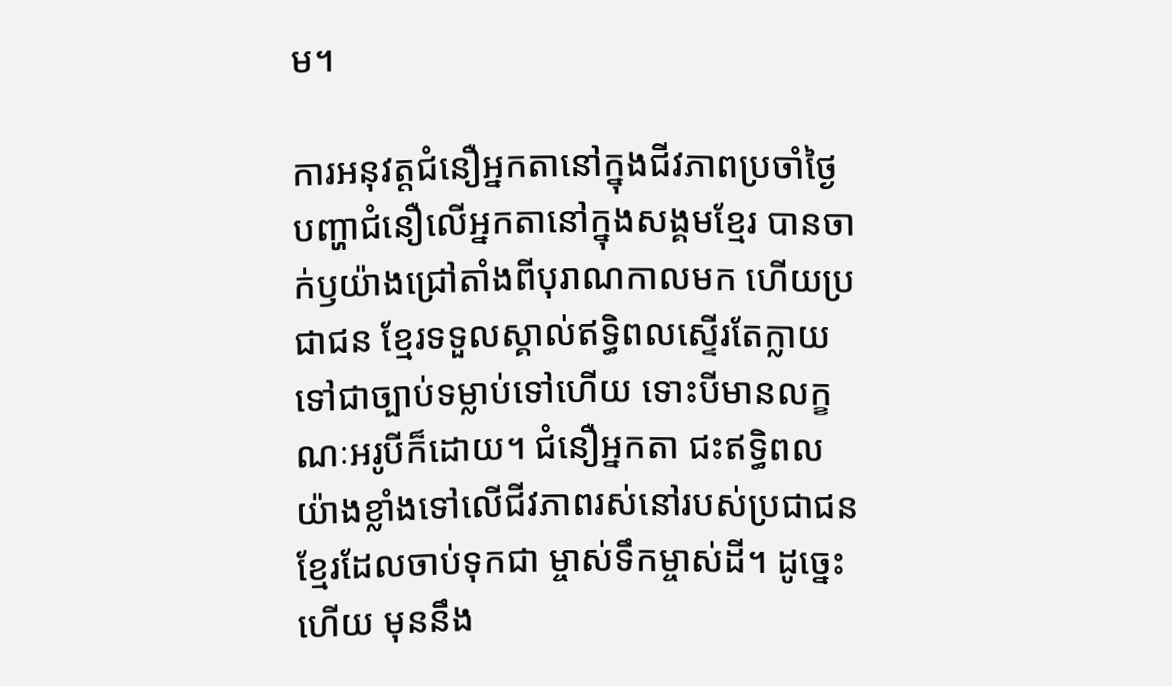ម។

ការអនុវត្តជំនឿអ្នកតានៅក្នុងជីវភាពប្រចាំថ្ងៃ
បញ្ហាជំនឿលើអ្នកតានៅក្នុងសង្គមខ្មែរ បានចាក់ឫយ៉ាងជ្រៅតាំងពីបុរាណកាលមក ហើយប្រជាជន ខ្មែរទទួលស្គាល់ឥទ្ធិពលស្ទើរតែក្លាយទៅជាច្បាប់ទម្លាប់ទៅហើយ ទោះបីមានលក្ខណៈអរូបីក៏ដោយ។ ជំនឿអ្នកតា ជះឥទ្ធិពលយ៉ាងខ្លាំងទៅលើជីវភាពរស់នៅរបស់ប្រជាជនខ្មែរដែលចាប់ទុកជា ម្ចាស់ទឹកម្ចាស់ដី។ ដូច្នេះហើយ មុននឹង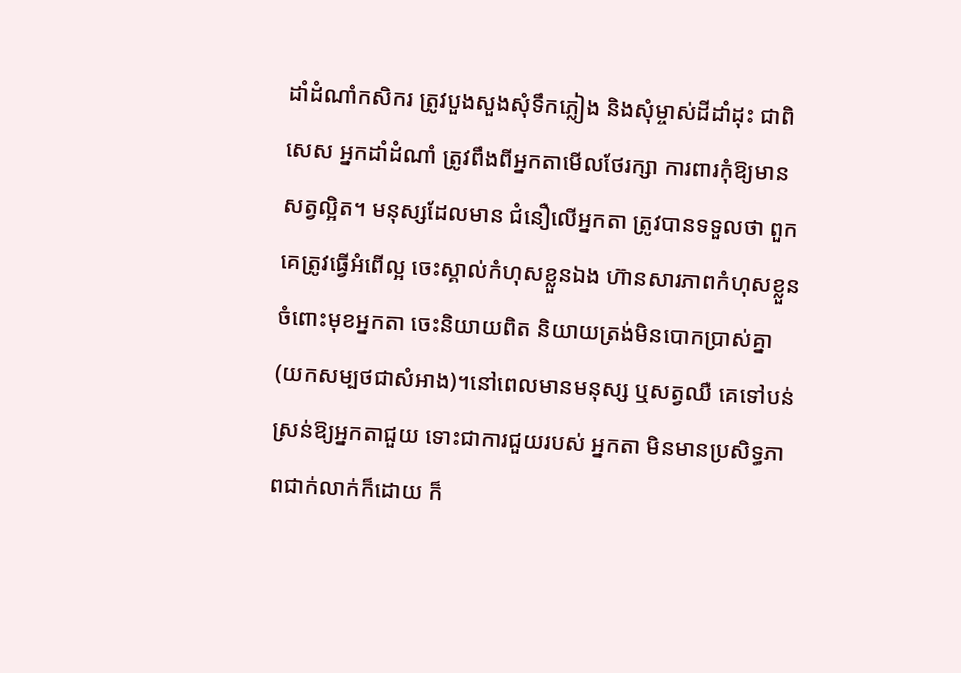ដាំដំណាំកសិករ ត្រូវបួងសួងសុំទឹកភ្លៀង និងសុំម្ចាស់ដីដាំដុះ ជាពិសេស អ្នកដាំដំណាំ ត្រូវពឹងពីអ្នកតាមើលថែរក្សា ការពារកុំឱ្យមានសត្វល្អិត។ មនុស្សដែលមាន ជំនឿលើអ្នកតា ត្រូវបានទទួលថា ពួកគេត្រូវធ្វើអំពើល្អ ចេះស្គាល់កំហុសខ្លួនឯង ហ៊ានសារភាពកំហុសខ្លួនចំពោះមុខអ្នកតា ចេះនិយាយពិត និយាយត្រង់មិនបោកប្រាស់គ្នា (យកសម្បថជាសំអាង)។នៅពេលមានមនុស្ស ឬសត្វឈឺ គេទៅបន់ស្រន់ឱ្យអ្នកតាជួយ ទោះជាការជួយរបស់ អ្នកតា មិនមានប្រសិទ្ធភាពជាក់លាក់ក៏ដោយ ក៏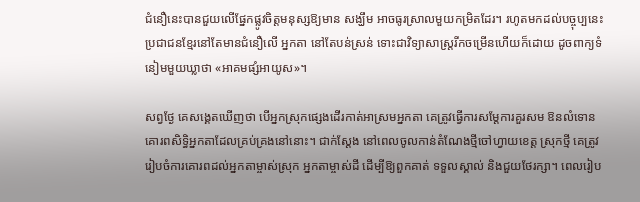ជំនឿនេះបានជួយលើផ្នែកផ្លូវចិត្តមនុស្សឱ្យមាន សង្ឃឹម អាចធូរស្រាលមួយកម្រិតដែរ។ រហូតមកដល់បច្ចុប្បនេះ ប្រជាជនខ្មែរនៅតែមានជំនឿលើ អ្នកតា នៅតែបន់ស្រន់ ទោះជាវិទ្យាសាស្រ្តរីកចម្រើនហើយក៏ដោយ ដូចពាក្យទំនៀមមួយឃ្លាថា «អាគមផ្សំអាយូស»។

សព្វថ្ងែ គេសង្គេតឃើញថា បើអ្នកស្រុកផ្សេងដើរកាត់អាស្រមអ្នកតា គេត្រូវធ្វើការសម្ដែការគួរសម ឱនលំទោន គោរពសិទ្ធិអ្នកតាដែលគ្រប់គ្រងនៅនោះ។ ជាក់ស្តែង នៅពេលចូលកាន់តំណែងថ្មីចៅហ្វាយខេត្ត ស្រុកថ្មី គេត្រូវរៀបចំការគោរពដល់អ្នកតាម្ចាស់ស្រុក អ្នកតាម្ចាស់ដី ដើម្បីឱ្យពួកគាត់ ទទួលស្គាល់ និងជួយថែរក្សា។ ពេលរៀប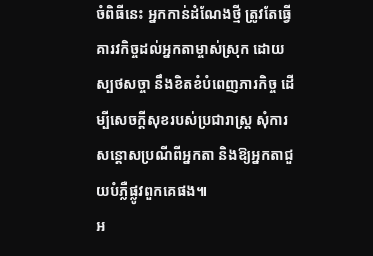ចំពិធីនេះ អ្នកកាន់ដំណែងថ្មី ត្រូវតែធ្វើគារវកិច្ចដល់អ្នកតាម្ចាស់ស្រុក ដោយស្បថសច្ចា នឹងខិតខំបំពេញភារកិច្ច ដើម្បីសេចក្ដីសុខរបស់ប្រជារាស្រ្ត សុំការសន្តោសប្រណីពីអ្នកតា និងឱ្យអ្នកតាជួយបំភ្លឺផ្លូវពួកគេផង៕
អ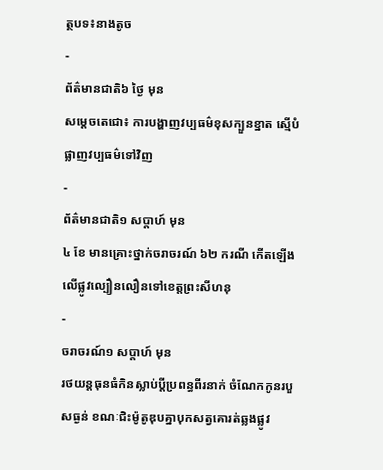ត្ថបទ៖នាងតូច
-
ព័ត៌មានជាតិ៦ ថ្ងៃ មុន
សម្តេចតេជោ៖ ការបង្ហាញវប្បធម៌ខុសក្បួនខ្នាត ស្មើបំផ្លាញវប្បធម៌ទៅវិញ
-
ព័ត៌មានជាតិ១ សប្តាហ៍ មុន
៤ ខែ មានគ្រោះថ្នាក់ចរាចរណ៍ ៦២ ករណី កើតឡើងលើផ្លូវល្បឿនលឿនទៅខេត្តព្រះសីហនុ
-
ចរាចរណ៍១ សប្តាហ៍ មុន
រថយន្ដធុនធំកិនស្លាប់ប្ដីប្រពន្ធពីរនាក់ ចំណែកកូនរបួសធ្ងន់ ខណៈជិះម៉ូតូឌុបគ្នាបុកសត្វគោរត់ឆ្លងផ្លូវ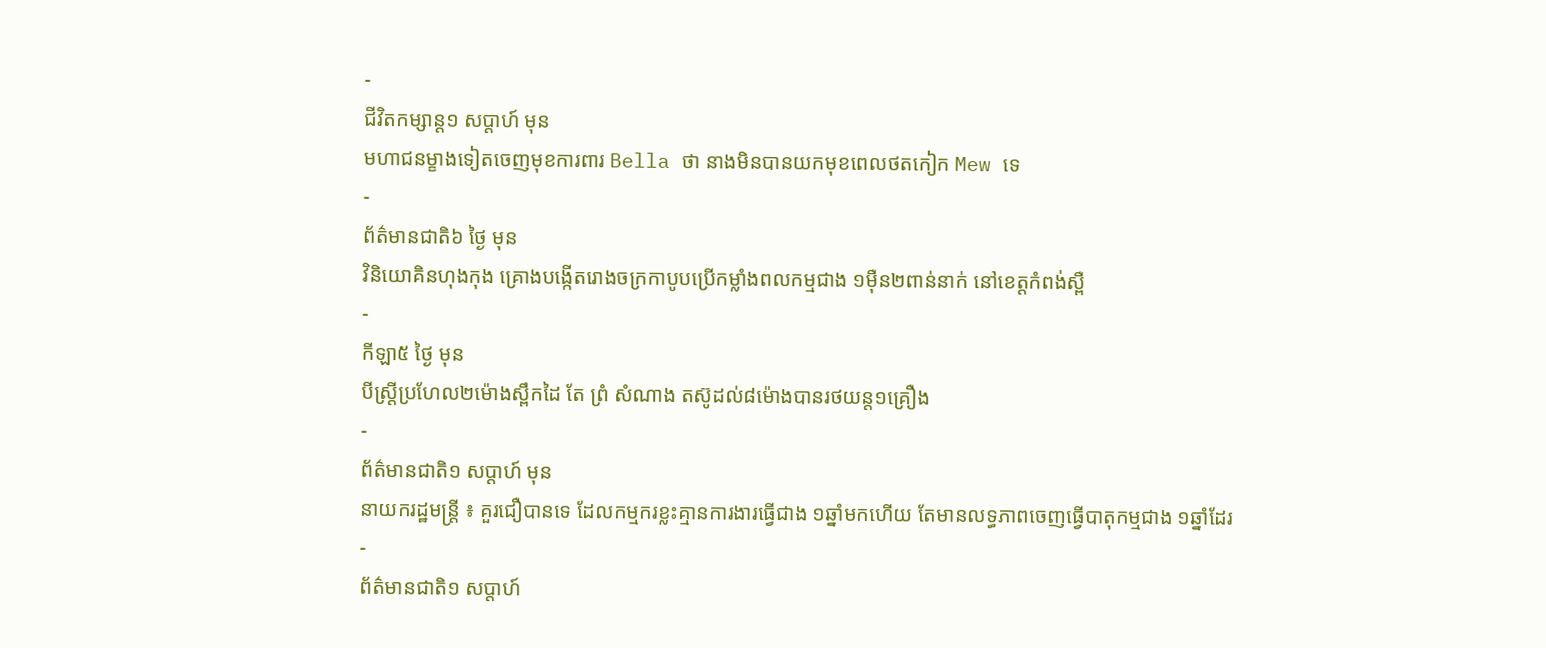-
ជីវិតកម្សាន្ដ១ សប្តាហ៍ មុន
មហាជនម្ខាងទៀតចេញមុខការពារ Bella ថា នាងមិនបានយកមុខពេលថតកៀក Mew ទេ
-
ព័ត៌មានជាតិ៦ ថ្ងៃ មុន
វិនិយោគិនហុងកុង គ្រោងបង្កើតរោងចក្រកាបូបប្រើកម្លាំងពលកម្មជាង ១ម៉ឺន២ពាន់នាក់ នៅខេត្តកំពង់ស្ពឺ
-
កីឡា៥ ថ្ងៃ មុន
បីស្រ្ដីប្រហែល២ម៉ោងស្ពឹកដៃ តែ ព្រំ សំណាង តស៊ូដល់៨ម៉ោងបានរថយន្ត១គ្រឿង
-
ព័ត៌មានជាតិ១ សប្តាហ៍ មុន
នាយករដ្ឋមន្ត្រី ៖ គួរជឿបានទេ ដែលកម្មករខ្លះគ្មានការងារធ្វើជាង ១ឆ្នាំមកហើយ តែមានលទ្ធភាពចេញធ្វើបាតុកម្មជាង ១ឆ្នាំដែរ
-
ព័ត៌មានជាតិ១ សប្តាហ៍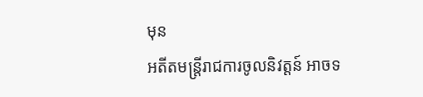មុន
អតីតមន្រ្តីរាជការចូលនិវត្តន៍ អាចទ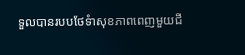ទួលបានរបបថែទំាសុខភាពពេញមួយជី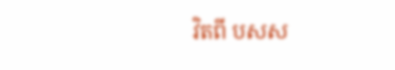វិតពី បសស